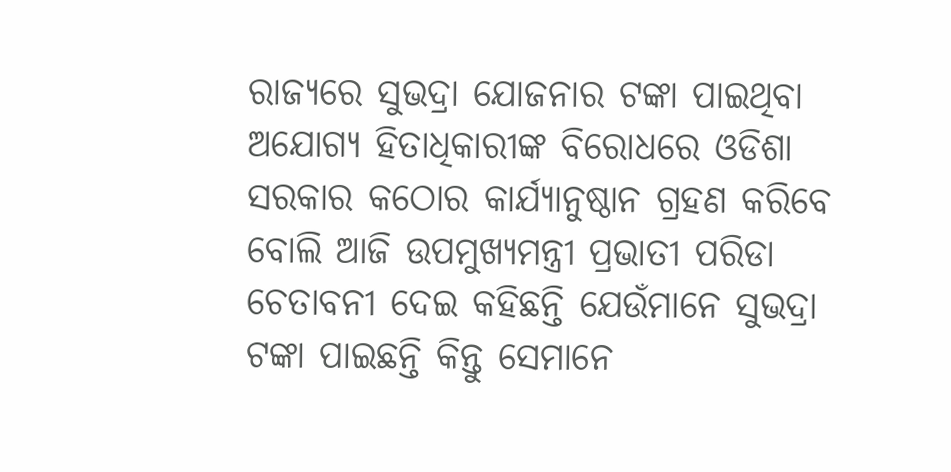ରାଜ୍ୟରେ ସୁଭଦ୍ରା ଯୋଜନାର ଟଙ୍କା ପାଇଥିବା ଅଯୋଗ୍ୟ ହିତାଧିକାରୀଙ୍କ ବିରୋଧରେ ଓଡିଶା ସରକାର କଠୋର କାର୍ଯ୍ୟାନୁଷ୍ଠାନ ଗ୍ରହଣ କରିବେ ବୋଲି ଆଜି ଉପମୁଖ୍ୟମନ୍ତ୍ରୀ ପ୍ରଭାତୀ ପରିଡା ଚେତାବନୀ ଦେଇ କହିଛନ୍ତି ଯେଉଁମାନେ ସୁଭଦ୍ରା ଟଙ୍କା ପାଇଛନ୍ତି କିନ୍ତୁ ସେମାନେ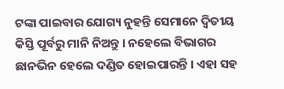ଟଙ୍କା ପାଇବାର ଯୋଗ୍ୟ ନୁହନ୍ତି ସେମାନେ ଦ୍ୱିତୀୟ କିସ୍ତି ପୂର୍ବରୁ ମାନି ନିଅନ୍ତୁ । ନହେଲେ ବିଭାଗର ଛାନଭିନ ହେଲେ ଦଣ୍ଡିତ ହୋଇପାରନ୍ତି । ଏହା ସହ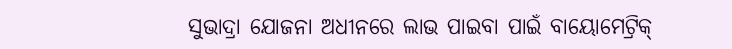ସୁଭାଦ୍ରା ଯୋଜନା ଅଧୀନରେ ଲାଭ ପାଇବା ପାଇଁ ବାୟୋମେଟ୍ରିକ୍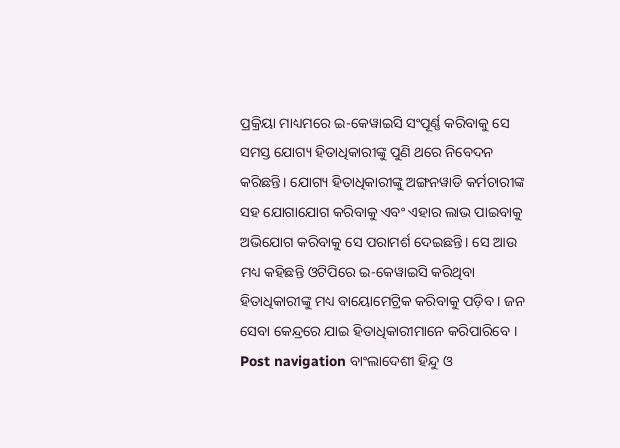ପ୍ରକ୍ରିୟା ମାଧ୍ୟମରେ ଇ-କେୱାଇସି ସଂପୂର୍ଣ୍ଣ କରିବାକୁ ସେ ସମସ୍ତ ଯୋଗ୍ୟ ହିତାଧିକାରୀଙ୍କୁ ପୁଣି ଥରେ ନିବେଦନ କରିଛନ୍ତି। ଯୋଗ୍ୟ ହିତାଧିକାରୀଙ୍କୁ ଅଙ୍ଗନୱାଡି କର୍ମଚାରୀଙ୍କ ସହ ଯୋଗାଯୋଗ କରିବାକୁ ଏବଂ ଏହାର ଲାଭ ପାଇବାକୁ ଅଭିଯୋଗ କରିବାକୁ ସେ ପରାମର୍ଶ ଦେଇଛନ୍ତି। ସେ ଆଉ ମଧ୍ୟ କହିଛନ୍ତି ଓଟିପିରେ ଇ-କେୱାଇସି କରିଥିବା ହିତାଧିକାରୀଙ୍କୁ ମଧ୍ୟ ବାୟୋମେଟ୍ରିକ କରିବାକୁ ପଡ଼ିବ । ଜନ ସେବା କେନ୍ଦ୍ରରେ ଯାଇ ହିତାଧିକାରୀମାନେ କରିପାରିବେ । Post navigation ବାଂଲାଦେଶୀ ହିନ୍ଦୁ ଓ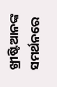ଖ୍ରୀଷ୍ଟିଆନଙ୍କ ସମର୍ଥନରେ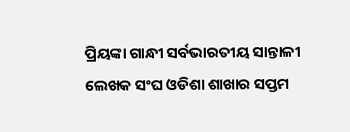ପ୍ରିୟଙ୍କା ଗାନ୍ଧୀ ସର୍ବଭାରତୀୟ ସାନ୍ତାଳୀ ଲେଖକ ସଂଘ ଓଡିଶା ଶାଖାର ସପ୍ତମ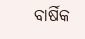ବାର୍ଷିକ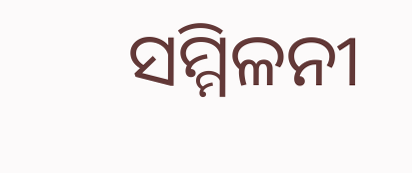ସମ୍ମିଳନୀ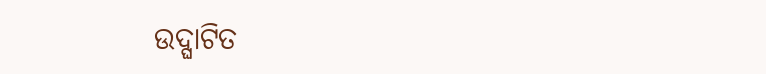ଉଦ୍ଘାଟିତ